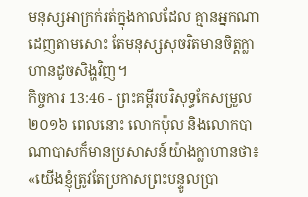មនុស្សអាក្រក់រត់ក្នុងកាលដែល គ្មានអ្នកណាដេញតាមសោះ តែមនុស្សសុចរិតមានចិត្តក្លាហានដូចសិង្ហវិញ។
កិច្ចការ 13:46 - ព្រះគម្ពីរបរិសុទ្ធកែសម្រួល ២០១៦ ពេលនោះ លោកប៉ុល និងលោកបាណាបាសក៏មានប្រសាសន៍យ៉ាងក្លាហានថា៖ «យើងខ្ញុំត្រូវតែប្រកាសព្រះបន្ទូលប្រា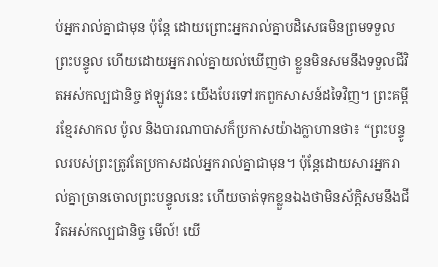ប់អ្នករាល់គ្នាជាមុន ប៉ុន្តែ ដោយព្រោះអ្នករាល់គ្នាបដិសេធមិនព្រមទទួលព្រះបន្ទូល ហើយដោយអ្នករាល់គ្នាយល់ឃើញថា ខ្លួនមិនសមនឹងទទួលជីវិតអស់កល្បជានិច្ច ឥឡូវនេះ យើងបែរទៅរកពួកសាសន៍ដទៃវិញ។ ព្រះគម្ពីរខ្មែរសាកល ប៉ូល និងបារណាបាសក៏ប្រកាសយ៉ាងក្លាហានថា៖ “ព្រះបន្ទូលរបស់ព្រះត្រូវតែប្រកាសដល់អ្នករាល់គ្នាជាមុន។ ប៉ុន្តែដោយសារអ្នករាល់គ្នាច្រានចោលព្រះបន្ទូលនេះ ហើយចាត់ទុកខ្លួនឯងថាមិនស័ក្ដិសមនឹងជីវិតអស់កល្បជានិច្ច មើល៍! យើ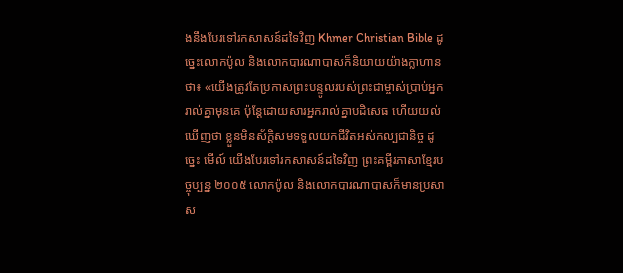ងនឹងបែរទៅរកសាសន៍ដទៃវិញ Khmer Christian Bible ដូច្នេះលោកប៉ូល និងលោកបារណាបាសក៏និយាយយ៉ាងក្លាហានថា៖ «យើងត្រូវតែប្រកាសព្រះបន្ទូលរបស់ព្រះជាម្ចាស់ប្រាប់អ្នករាល់គ្នាមុនគេ ប៉ុន្ដែដោយសារអ្នករាល់គ្នាបដិសេធ ហើយយល់ឃើញថា ខ្លួនមិនស័ក្ដិសមទទួលយកជីវិតអស់កល្បជានិច្ច ដូច្នេះ មើល៍ យើងបែរទៅរកសាសន៍ដទៃវិញ ព្រះគម្ពីរភាសាខ្មែរបច្ចុប្បន្ន ២០០៥ លោកប៉ូល និងលោកបារណាបាសក៏មានប្រសាស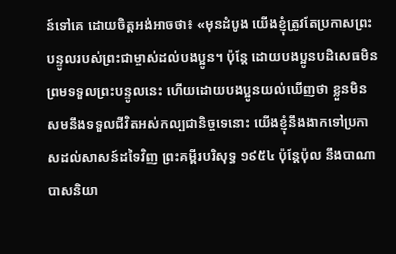ន៍ទៅគេ ដោយចិត្តអង់អាចថា៖ «មុនដំបូង យើងខ្ញុំត្រូវតែប្រកាសព្រះបន្ទូលរបស់ព្រះជាម្ចាស់ដល់បងប្អូន។ ប៉ុន្តែ ដោយបងប្អូនបដិសេធមិនព្រមទទួលព្រះបន្ទូលនេះ ហើយដោយបងប្អូនយល់ឃើញថា ខ្លួនមិនសមនឹងទទួលជីវិតអស់កល្បជានិច្ចទេនោះ យើងខ្ញុំនឹងងាកទៅប្រកាសដល់សាសន៍ដទៃវិញ ព្រះគម្ពីរបរិសុទ្ធ ១៩៥៤ ប៉ុន្តែប៉ុល នឹងបាណាបាសនិយា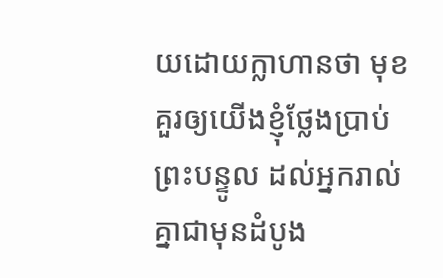យដោយក្លាហានថា មុខគួរឲ្យយើងខ្ញុំថ្លែងប្រាប់ព្រះបន្ទូល ដល់អ្នករាល់គ្នាជាមុនដំបូង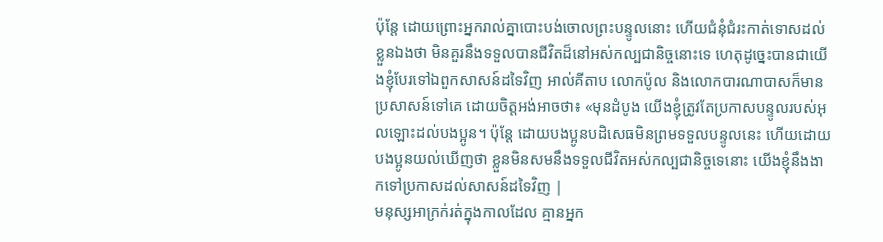ប៉ុន្តែ ដោយព្រោះអ្នករាល់គ្នាបោះបង់ចោលព្រះបន្ទូលនោះ ហើយជំនុំជំរះកាត់ទោសដល់ខ្លួនឯងថា មិនគួរនឹងទទួលបានជីវិតដ៏នៅអស់កល្បជានិច្ចនោះទេ ហេតុដូច្នេះបានជាយើងខ្ញុំបែរទៅឯពួកសាសន៍ដទៃវិញ អាល់គីតាប លោកប៉ូល និងលោកបារណាបាសក៏មានប្រសាសន៍ទៅគេ ដោយចិត្ដអង់អាចថា៖ «មុនដំបូង យើងខ្ញុំត្រូវតែប្រកាសបន្ទូលរបស់អុលឡោះដល់បងប្អូន។ ប៉ុន្ដែ ដោយបងប្អូនបដិសេធមិនព្រមទទួលបន្ទូលនេះ ហើយដោយបងប្អូនយល់ឃើញថា ខ្លួនមិនសមនឹងទទួលជីវិតអស់កល្បជានិច្ចទេនោះ យើងខ្ញុំនឹងងាកទៅប្រកាសដល់សាសន៍ដទៃវិញ |
មនុស្សអាក្រក់រត់ក្នុងកាលដែល គ្មានអ្នក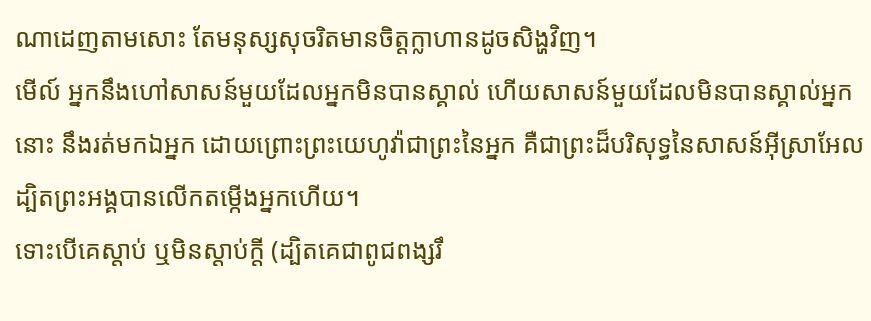ណាដេញតាមសោះ តែមនុស្សសុចរិតមានចិត្តក្លាហានដូចសិង្ហវិញ។
មើល៍ អ្នកនឹងហៅសាសន៍មួយដែលអ្នកមិនបានស្គាល់ ហើយសាសន៍មួយដែលមិនបានស្គាល់អ្នកនោះ នឹងរត់មកឯអ្នក ដោយព្រោះព្រះយេហូវ៉ាជាព្រះនៃអ្នក គឺជាព្រះដ៏បរិសុទ្ធនៃសាសន៍អ៊ីស្រាអែល ដ្បិតព្រះអង្គបានលើកតម្កើងអ្នកហើយ។
ទោះបើគេស្តាប់ ឬមិនស្ដាប់ក្តី (ដ្បិតគេជាពូជពង្សរឹ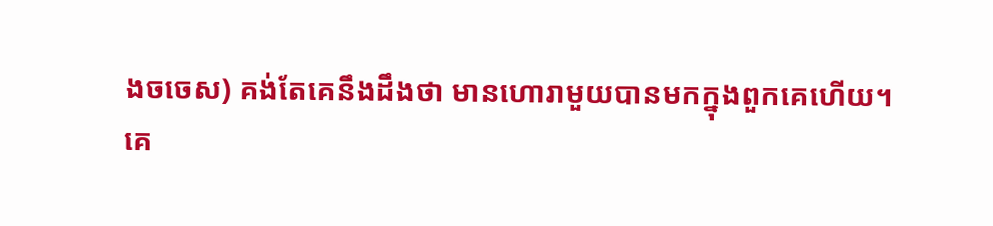ងចចេស) គង់តែគេនឹងដឹងថា មានហោរាមួយបានមកក្នុងពួកគេហើយ។
គេ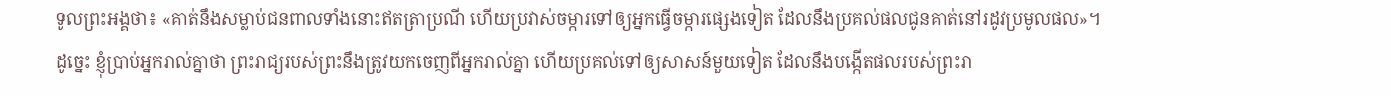ទូលព្រះអង្គថា៖ «គាត់នឹងសម្លាប់ជនពាលទាំងនោះឥតត្រាប្រណី ហើយប្រវាស់ចម្ការទៅឲ្យអ្នកធ្វើចម្ការផ្សេងទៀត ដែលនឹងប្រគល់ផលជូនគាត់នៅរដូវប្រមូលផល»។
ដូច្នេះ ខ្ញុំប្រាប់អ្នករាល់គ្នាថា ព្រះរាជ្យរបស់ព្រះនឹងត្រូវយកចេញពីអ្នករាល់គ្នា ហើយប្រគល់ទៅឲ្យសាសន៍មួយទៀត ដែលនឹងបង្កើតផលរបស់ព្រះរា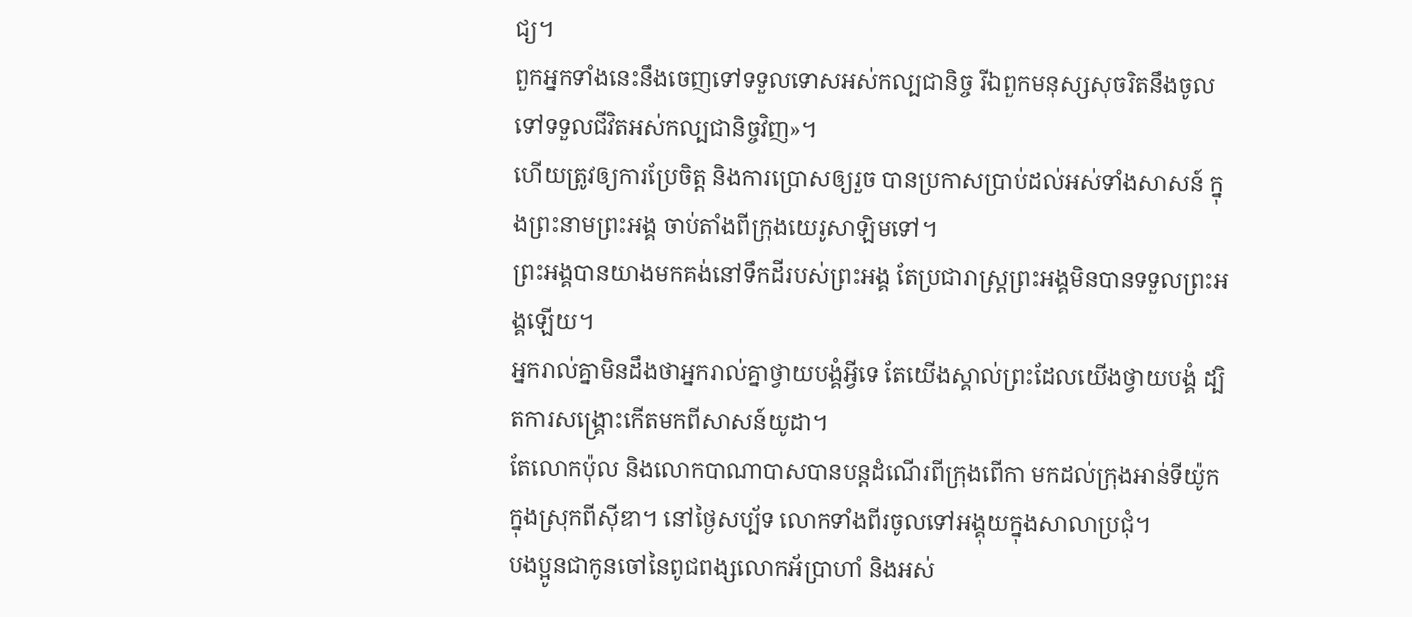ជ្យ។
ពួកអ្នកទាំងនេះនឹងចេញទៅទទួលទោសអស់កល្បជានិច្ច រីឯពួកមនុស្សសុចរិតនឹងចូលទៅទទួលជីវិតអស់កល្បជានិច្ចវិញ»។
ហើយត្រូវឲ្យការប្រែចិត្ត និងការប្រោសឲ្យរួច បានប្រកាសប្រាប់ដល់អស់ទាំងសាសន៍ ក្នុងព្រះនាមព្រះអង្គ ចាប់តាំងពីក្រុងយេរូសាឡិមទៅ។
ព្រះអង្គបានយាងមកគង់នៅទឹកដីរបស់ព្រះអង្គ តែប្រជារាស្ត្រព្រះអង្គមិនបានទទួលព្រះអង្គឡើយ។
អ្នករាល់គ្នាមិនដឹងថាអ្នករាល់គ្នាថ្វាយបង្គំអ្វីទេ តែយើងស្គាល់ព្រះដែលយើងថ្វាយបង្គំ ដ្បិតការសង្គ្រោះកើតមកពីសាសន៍យូដា។
តែលោកប៉ុល និងលោកបាណាបាសបានបន្ដដំណើរពីក្រុងពើកា មកដល់ក្រុងអាន់ទីយ៉ូក ក្នុងស្រុកពីស៊ីឌា។ នៅថ្ងៃសប្ប័ទ លោកទាំងពីរចូលទៅអង្គុយក្នុងសាលាប្រជុំ។
បងប្អូនជាកូនចៅនៃពូជពង្សលោកអ័ប្រាហាំ និងអស់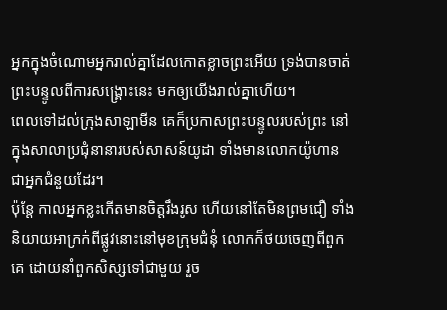អ្នកក្នុងចំណោមអ្នករាល់គ្នាដែលកោតខ្លាចព្រះអើយ ទ្រង់បានចាត់ព្រះបន្ទូលពីការសង្គ្រោះនេះ មកឲ្យយើងរាល់គ្នាហើយ។
ពេលទៅដល់ក្រុងសាឡាមីន គេក៏ប្រកាសព្រះបន្ទូលរបស់ព្រះ នៅក្នុងសាលាប្រជុំនានារបស់សាសន៍យូដា ទាំងមានលោកយ៉ូហាន ជាអ្នកជំនួយដែរ។
ប៉ុន្ដែ កាលអ្នកខ្លះកើតមានចិត្តរឹងរូស ហើយនៅតែមិនព្រមជឿ ទាំងនិយាយអាក្រក់ពីផ្លូវនោះនៅមុខក្រុមជំនុំ លោកក៏ថយចេញពីពួកគេ ដោយនាំពួកសិស្សទៅជាមួយ រួច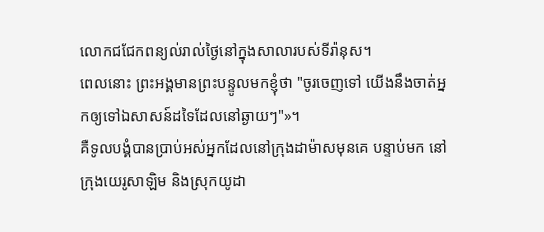លោកជជែកពន្យល់រាល់ថ្ងៃនៅក្នុងសាលារបស់ទីរ៉ានុស។
ពេលនោះ ព្រះអង្គមានព្រះបន្ទូលមកខ្ញុំថា "ចូរចេញទៅ យើងនឹងចាត់អ្នកឲ្យទៅឯសាសន៍ដទៃដែលនៅឆ្ងាយៗ"»។
គឺទូលបង្គំបានប្រាប់អស់អ្នកដែលនៅក្រុងដាម៉ាសមុនគេ បន្ទាប់មក នៅក្រុងយេរូសាឡិម និងស្រុកយូដា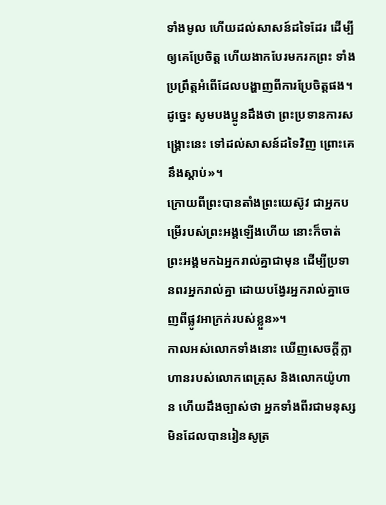ទាំងមូល ហើយដល់សាសន៍ដទៃដែរ ដើម្បីឲ្យគេប្រែចិត្ត ហើយងាកបែរមករកព្រះ ទាំងប្រព្រឹត្តអំពើដែលបង្ហាញពីការប្រែចិត្តផង។
ដូច្នេះ សូមបងប្អូនដឹងថា ព្រះប្រទានការសង្គ្រោះនេះ ទៅដល់សាសន៍ដទៃវិញ ព្រោះគេនឹងស្តាប់»។
ក្រោយពីព្រះបានតាំងព្រះយេស៊ូវ ជាអ្នកបម្រើរបស់ព្រះអង្គឡើងហើយ នោះក៏ចាត់ព្រះអង្គមកឯអ្នករាល់គ្នាជាមុន ដើម្បីប្រទានពរអ្នករាល់គ្នា ដោយបង្វែរអ្នករាល់គ្នាចេញពីផ្លូវអាក្រក់របស់ខ្លួន»។
កាលអស់លោកទាំងនោះ ឃើញសេចក្ដីក្លាហានរបស់លោកពេត្រុស និងលោកយ៉ូហាន ហើយដឹងច្បាស់ថា អ្នកទាំងពីរជាមនុស្សមិនដែលបានរៀនសូត្រ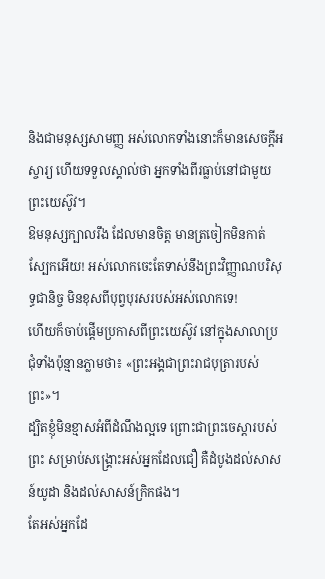និងជាមនុស្សសាមញ្ញ អស់លោកទាំងនោះក៏មានសេចក្ដីអស្ចារ្យ ហើយទទួលស្គាល់ថា អ្នកទាំងពីរធ្លាប់នៅជាមួយព្រះយេស៊ូវ។
ឱមនុស្សក្បាលរឹង ដែលមានចិត្ត មានត្រចៀកមិនកាត់ស្បែកអើយ! អស់លោកចេះតែទាស់នឹងព្រះវិញ្ញាណបរិសុទ្ធជានិច្ច មិនខុសពីបុព្វបុរសរបស់អស់លោកទេ!
ហើយក៏ចាប់ផ្តើមប្រកាសពីព្រះយេស៊ូវ នៅក្នុងសាលាប្រជុំទាំងប៉ុន្មានភ្លាមថា៖ «ព្រះអង្គជាព្រះរាជបុត្រារបស់ព្រះ»។
ដ្បិតខ្ញុំមិនខ្មាសអំពីដំណឹងល្អទេ ព្រោះជាព្រះចេស្តារបស់ព្រះ សម្រាប់សង្គ្រោះអស់អ្នកដែលជឿ គឺដំបូងដល់សាសន៍យូដា និងដល់សាសន៍ក្រិកផង។
តែអស់អ្នកដែ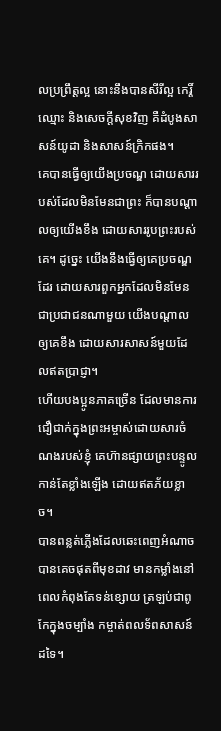លប្រព្រឹត្តល្អ នោះនឹងបានសីរីល្អ កេរ្តិ៍ឈ្មោះ និងសេចក្តីសុខវិញ គឺដំបូងសាសន៍យូដា និងសាសន៍ក្រិកផង។
គេបានធ្វើឲ្យយើងប្រចណ្ឌ ដោយសាររបស់ដែលមិនមែនជាព្រះ ក៏បានបណ្ដាលឲ្យយើងខឹង ដោយសាររូបព្រះរបស់គេ។ ដូច្នេះ យើងនឹងធ្វើឲ្យគេប្រចណ្ឌដែរ ដោយសារពួកអ្នកដែលមិនមែនជាប្រជាជនណាមួយ យើងបណ្ដាលឲ្យគេខឹង ដោយសារសាសន៍មួយដែលឥតប្រាជ្ញា។
ហើយបងប្អូនភាគច្រើន ដែលមានការជឿជាក់ក្នុងព្រះអម្ចាស់ដោយសារចំណងរបស់ខ្ញុំ គេហ៊ានផ្សាយព្រះបន្ទូលកាន់តែខ្លាំងឡើង ដោយឥតភ័យខ្លាច។
បានពន្លត់ភ្លើងដែលឆេះពេញអំណាច បានគេចផុតពីមុខដាវ មានកម្លាំងនៅពេលកំពុងតែទន់ខ្សោយ ត្រឡប់ជាពូកែក្នុងចម្បាំង កម្ចាត់ពលទ័ពសាសន៍ដទៃ។